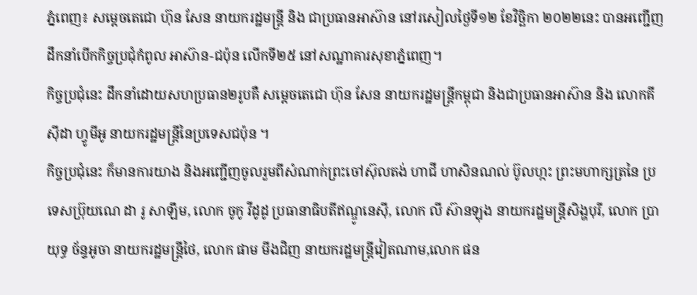ភ្នំពេញ៖ សម្តេចតេជោ ហ៊ុន សែន នាយករដ្ឋមន្ត្រី និង ជាប្រធានអាស៊ាន នៅរសៀលថ្ងៃទី១២ ខែវិច្ឆិកា ២០២២នេះ បានអញ្ជើញ ដឹកនាំបើកកិច្ចប្រជុំកំពូល អាស៊ាន-ជប៉ុន លើកទី២៥ នៅសណ្ឋាគារសុខាភ្នំពេញ។
កិច្ចប្រជុំនេះ ដឹកនាំដោយសហប្រធាន២រូបគឺ សម្តេចតេជោ ហ៊ុន សែន នាយករដ្ឋមន្ត្រីកម្ពុជា និងជាប្រធានអាស៊ាន និង លោកគីស៊ីដា ហ្វូមីអូ នាយករដ្ឋមន្ត្រីនៃប្រទេសជប៉ុន ។
កិច្ចប្រជុំនេះ ក៏មានការយាង និងអញ្ជើញចូលរួមពីសំណាក់ព្រះចៅស៊ុលតង់ ហាជី ហាសិនណល់ ប៊ូលហ្កះ ព្រះមហាក្សត្រនៃ ប្រទេសប្រ៊ុយណេ ដា រូ សាឡឹម, លោក ចូកូ វីដូដូ ប្រធានាធិបតីឥណ្ឌូនេស៊ី, លោក លី ស៊ានឡុង នាយករដ្ឋមន្ត្រីសិង្ហបុរី, លោក ប្រាយុទ្ធ ច័ន្ទអូចា នាយករដ្ឋមន្ត្រីថៃ, លោក ផាម មីងជិញ នាយករដ្ឋមន្ត្រីវៀតណាម,លោក ផន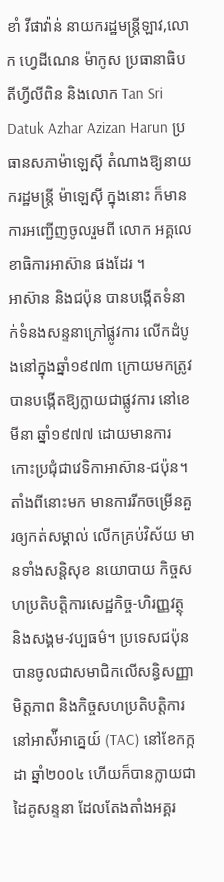ខាំ វីផាវ៉ាន់ នាយករដ្ឋមន្ត្រីឡាវ,លោក ហ្វេដីណេន ម៉ាកូស ប្រធានាធិបតីហ្វីលីពិន និងលោក Tan Sri Datuk Azhar Azizan Harun ប្រធានសភាម៉ាឡេស៊ី តំណាងឱ្យនាយករដ្ឋមន្ត្រី ម៉ាឡេស៊ី ក្នុងនោះ ក៏មានការអញ្ជើញចូលរួមពី លោក អគ្គលេខាធិការអាស៊ាន ផងដែរ ។
អាស៊ាន និងជប៉ុន បានបង្កើតទំនាក់ទំនងសន្ទនាក្រៅផ្លូវការ លើកដំបូងនៅក្នុងឆ្នាំ១៩៧៣ ក្រោយមកត្រូវបានបង្កើតឱ្យក្លាយជាផ្លូវការ នៅខេមីនា ឆ្នាំ១៩៧៧ ដោយមានការកោះប្រជុំជាវេទិកាអាស៊ាន-ជប៉ុន។
តាំងពីនោះមក មានការរីកចម្រើនគួរឲ្យកត់សម្គាល់ លើកគ្រប់វិស័យ មានទាំងសន្តិសុខ នយោបាយ កិច្ចសហប្រតិបត្តិការសេដ្ឋកិច្ច-ហិរញ្ញវត្ថុ និងសង្គម-វប្បធម៌។ ប្រទេសជប៉ុន បានចូលជាសមាជិកលើសន្ធិសញ្ញាមិត្តភាព និងកិច្ចសហប្រតិបត្តិការនៅអាស៉ីអាគ្នេយ៍ (TAC) នៅខែកក្កដា ឆ្នាំ២០០៤ ហើយក៏បានក្លាយជាដៃគូសន្ទនា ដែលតែងតាំងអគ្គរ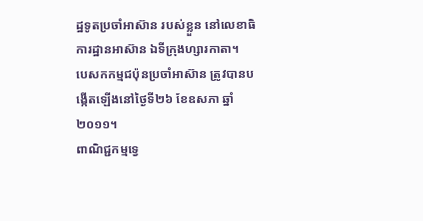ដ្ឋទូតប្រចាំអាស៊ាន របស់ខ្លួន នៅលេខាធិការដ្ឋានអាស៊ាន ឯទីក្រុងហ្សារកាតា។
បេសកកម្មជប៉ុនប្រចាំអាស៊ាន ត្រូវបានបង្កើតឡើងនៅថ្ងៃទី២៦ ខែឧសភា ឆ្នាំ២០១១។
ពាណិជ្ជកម្មទ្វេ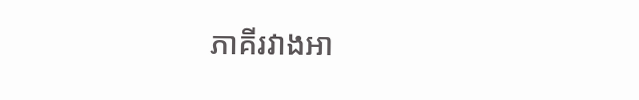ភាគីរវាងអា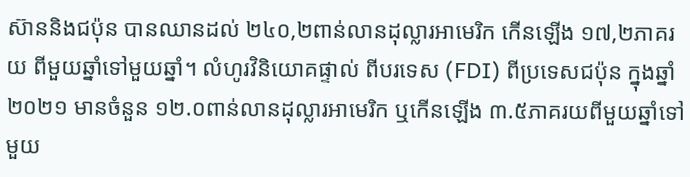ស៊ាននិងជប៉ុន បានឈានដល់ ២៤០,២ពាន់លានដុល្លារអាមេរិក កើនឡើង ១៧,២ភាគរយ ពីមួយឆ្នាំទៅមួយឆ្នាំ។ លំហូរវិនិយោគផ្ទាល់ ពីបរទេស (FDI) ពីប្រទេសជប៉ុន ក្នុងឆ្នាំ២០២១ មានចំនួន ១២.០ពាន់លានដុល្លារអាមេរិក ឬកើនឡើង ៣.៥ភាគរយពីមួយឆ្នាំទៅមួយ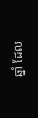ឆ្នាំ ដែល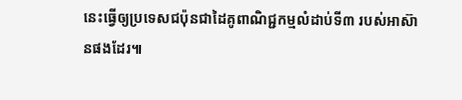នេះធ្វើឲ្យប្រទេសជប៉ុនជាដៃគូពាណិជ្ជកម្មលំដាប់ទី៣ របស់អាស៊ានផងដែរ៕